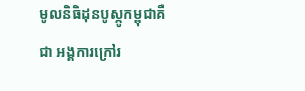មូលនិធិដុនបូស្កូកម្ពុជាគឺជា អង្គការក្រៅរ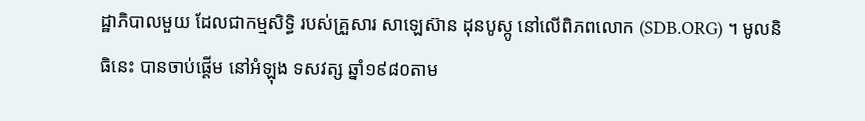ដ្ឋាភិបាលមួយ ដែលជាកម្មសិទ្ធិ របស់គ្រួសារ សាឡេស៊ាន ដុនបូស្កូ នៅលើពិភពលោក (SDB.ORG) ។ មូលនិធិនេះ បានចាប់ផ្ដើម នៅអំឡុង ទសវត្ស ឆ្នាំ១៩៨០តាម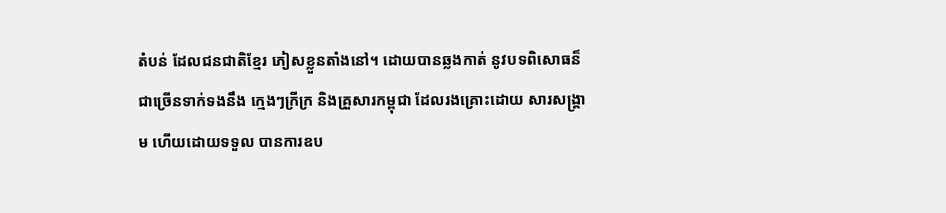តំបន់ ដែលជនជាតិខ្មែរ ភៀសខ្លួនតាំងនៅ។ ដោយបានឆ្លងកាត់ នូវបទពិសោធន៏ ជាច្រើនទាក់ទងនឹង ក្មេងៗក្រីក្រ និងគ្រួសារកម្ពុជា ដែលរងគ្រោះដោយ សារសង្រ្គាម ហើយដោយទទួល បានការឧប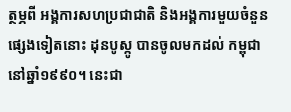ត្ថម្ភពី អង្គការសហប្រជាជាតិ និងអង្គការមួយចំនួន ផ្សេងទៀតនោះ ដុនបូស្កូ បានចូលមកដល់ កម្ពុជា នៅឆ្នាំ១៩៩០។ នេះជា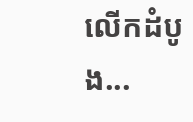លើកដំបូង...